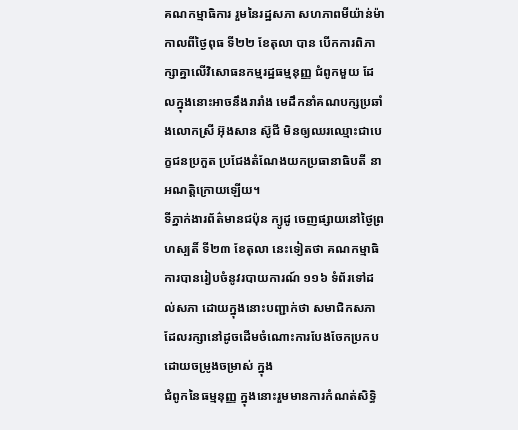គណកម្មាធិការ រួមនៃរដ្ឋសភា សហភាពមីយ៉ាន់ម៉ា កាលពីថ្ងៃពុធ ទី២២ ខែតុលា បាន បើកការពិភាក្សាគ្នាលើវិសោធនកម្មរដ្ឋធម្មនុញ្ញ ជំពូកមួយ ដែលក្នុងនោះអាចនឹងរារាំង មេដឹកនាំគណបក្សប្រឆាំងលោកស្រី អ៊ុងសាន ស៊ូជី មិនឲ្យឈរឈ្មោះជាបេក្ខជនប្រកួត ប្រជែងតំណែងយកប្រធានាធិបតី នាអណត្តិក្រោយឡើយ។
ទីភ្នាក់ងារព័ត៌មានជប៉ុន ក្យូដូ ចេញផ្សាយនៅថ្ងៃព្រហស្បតិ៍ ទី២៣ ខែតុលា នេះទៀតថា គណកម្មាធិការបានរៀបចំនូវរបាយការណ៍ ១១៦ ទំព័រទៅដល់សភា ដោយក្នុងនោះបញ្ជាក់ថា សមាជិកសភា ដែលរក្សានៅដូចដើមចំណោះការបែងចែកប្រកបដោយចម្រូងចម្រាស់ ក្នុង
ជំពូកនៃធម្មនុញ្ញ ក្នុងនោះរួមមានការកំណត់សិទ្ធិ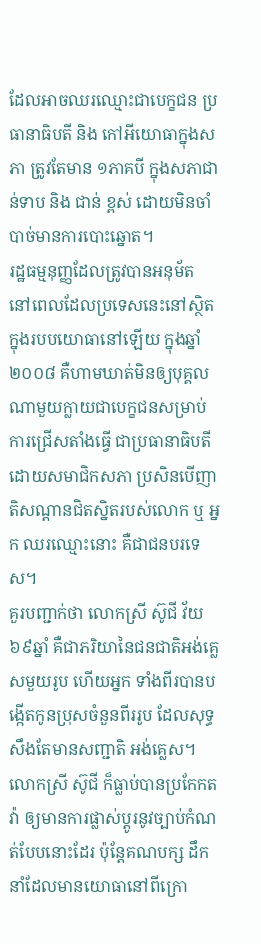ដែលអាចឈរឈ្មោះជាបេក្ខជន ប្រធានាធិបតី និង កៅអីយោធាក្នុងសភា ត្រូវតែមាន ១ភាគបី ក្នុងសភាជាន់ទាប និង ជាន់ ខ្ពស់ ដោយមិនចាំបាច់មានការបោះឆ្នោត។
រដ្ឋធម្មនុញ្ញដែលត្រូវបានអនុម័ត នៅពេលដែលប្រទេសនេះនៅស្ថិតក្នុងរបបយោធានៅឡើយ ក្នុងឆ្នាំ ២០០៨ គឺហាមឃាត់មិនឲ្យបុគ្គលណាមួយក្លាយជាបេក្ខជនសម្រាប់ការជ្រើសតាំងធ្វើ ជាប្រធានាធិបតី ដោយសមាជិកសភា ប្រសិនបើញាតិសណ្តានជិតស្និតរបស់លោក ឬ អ្នក ឈរឈ្មោះនោះ គឺជាជនបរទេស។
គួរបញ្ជាក់ថា លោកស្រី ស៊ូជី វ័យ ៦៩ឆ្នាំ គឺជាភរិយានៃជនជាតិអង់គ្លេសមួយរូប ហើយអ្នក ទាំងពីរបានបង្កើតកូនប្រុសចំនួនពីររូប ដែលសុទ្ធសឹងតែមានសញ្ជាតិ អង់គ្លេស។ លោកស្រី ស៊ូជី ក៏ធ្លាប់បានប្រកែកតវ៉ា ឲ្យមានការផ្លាស់ប្តូរនូវច្បាប់កំណត់បែបនោះដែរ ប៉ុន្តែគណបក្ស ដឹកនាំដែលមានយោធានៅពីក្រោ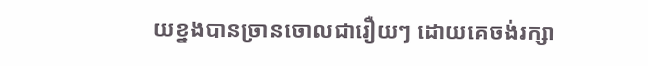យខ្នងបានច្រានចោលជារឿយៗ ដោយគេចង់រក្សា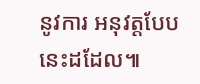នូវការ អនុវត្តបែបនេះដដែល៕